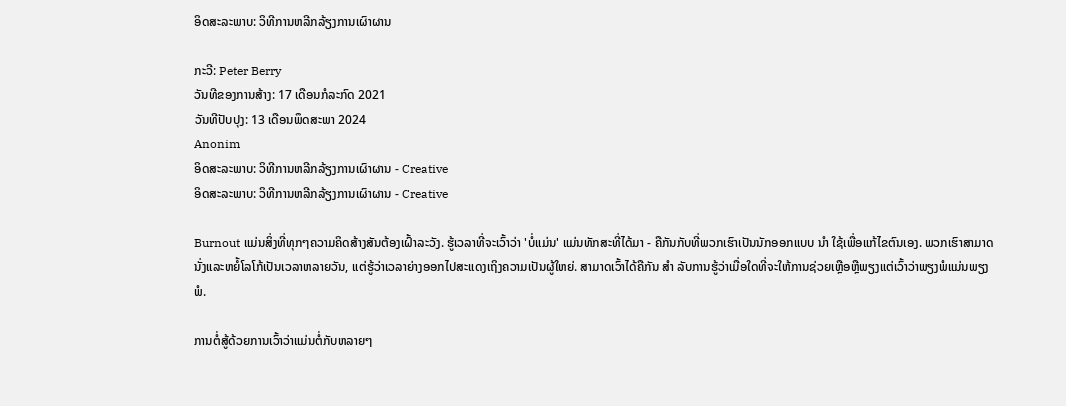ອິດສະລະພາບ: ວິທີການຫລີກລ້ຽງການເຜົາຜານ

ກະວີ: Peter Berry
ວັນທີຂອງການສ້າງ: 17 ເດືອນກໍລະກົດ 2021
ວັນທີປັບປຸງ: 13 ເດືອນພຶດສະພາ 2024
Anonim
ອິດສະລະພາບ: ວິທີການຫລີກລ້ຽງການເຜົາຜານ - Creative
ອິດສະລະພາບ: ວິທີການຫລີກລ້ຽງການເຜົາຜານ - Creative

Burnout ແມ່ນສິ່ງທີ່ທຸກໆຄວາມຄິດສ້າງສັນຕ້ອງເຝົ້າລະວັງ. ຮູ້ເວລາທີ່ຈະເວົ້າວ່າ 'ບໍ່ແມ່ນ' ແມ່ນທັກສະທີ່ໄດ້ມາ - ຄືກັນກັບທີ່ພວກເຮົາເປັນນັກອອກແບບ ນຳ ໃຊ້ເພື່ອແກ້ໄຂຕົນເອງ. ພວກເຮົາສາມາດນັ່ງແລະຫຍໍ້ໂລໂກ້ເປັນເວລາຫລາຍວັນ, ແຕ່ຮູ້ວ່າເວລາຍ່າງອອກໄປສະແດງເຖິງຄວາມເປັນຜູ້ໃຫຍ່. ສາມາດເວົ້າໄດ້ຄືກັນ ສຳ ລັບການຮູ້ວ່າເມື່ອໃດທີ່ຈະໃຫ້ການຊ່ວຍເຫຼືອຫຼືພຽງແຕ່ເວົ້າວ່າພຽງພໍແມ່ນພຽງພໍ.

ການຕໍ່ສູ້ດ້ວຍການເວົ້າວ່າແມ່ນຕໍ່ກັບຫລາຍໆ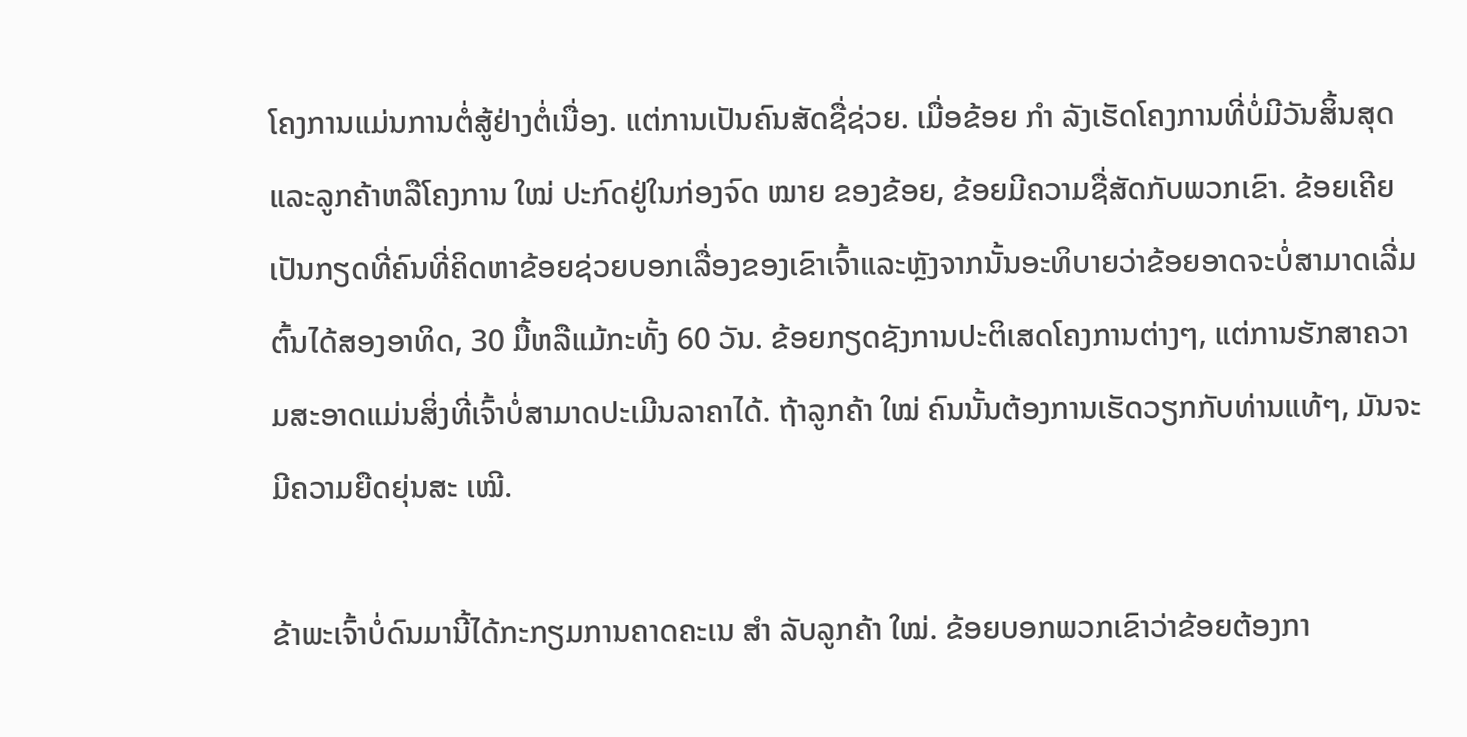ໂຄງການແມ່ນການຕໍ່ສູ້ຢ່າງຕໍ່ເນື່ອງ. ແຕ່ການເປັນຄົນສັດຊື່ຊ່ວຍ. ເມື່ອຂ້ອຍ ກຳ ລັງເຮັດໂຄງການທີ່ບໍ່ມີວັນສິ້ນສຸດແລະລູກຄ້າຫລືໂຄງການ ໃໝ່ ປະກົດຢູ່ໃນກ່ອງຈົດ ໝາຍ ຂອງຂ້ອຍ, ຂ້ອຍມີຄວາມຊື່ສັດກັບພວກເຂົາ. ຂ້ອຍເຄີຍເປັນກຽດທີ່ຄົນທີ່ຄິດຫາຂ້ອຍຊ່ວຍບອກເລື່ອງຂອງເຂົາເຈົ້າແລະຫຼັງຈາກນັ້ນອະທິບາຍວ່າຂ້ອຍອາດຈະບໍ່ສາມາດເລີ່ມຕົ້ນໄດ້ສອງອາທິດ, 30 ມື້ຫລືແມ້ກະທັ້ງ 60 ວັນ. ຂ້ອຍກຽດຊັງການປະຕິເສດໂຄງການຕ່າງໆ, ແຕ່ການຮັກສາຄວາມສະອາດແມ່ນສິ່ງທີ່ເຈົ້າບໍ່ສາມາດປະເມີນລາຄາໄດ້. ຖ້າລູກຄ້າ ໃໝ່ ຄົນນັ້ນຕ້ອງການເຮັດວຽກກັບທ່ານແທ້ໆ, ມັນຈະມີຄວາມຍືດຍຸ່ນສະ ເໝີ.

ຂ້າພະເຈົ້າບໍ່ດົນມານີ້ໄດ້ກະກຽມການຄາດຄະເນ ສຳ ລັບລູກຄ້າ ໃໝ່. ຂ້ອຍບອກພວກເຂົາວ່າຂ້ອຍຕ້ອງກາ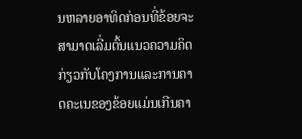ນຫລາຍອາທິດກ່ອນທີ່ຂ້ອຍຈະສາມາດເລີ່ມຕົ້ນແນວຄວາມຄິດກ່ຽວກັບໂຄງການແລະການຄາດຄະເນຂອງຂ້ອຍແມ່ນເກີນຄາ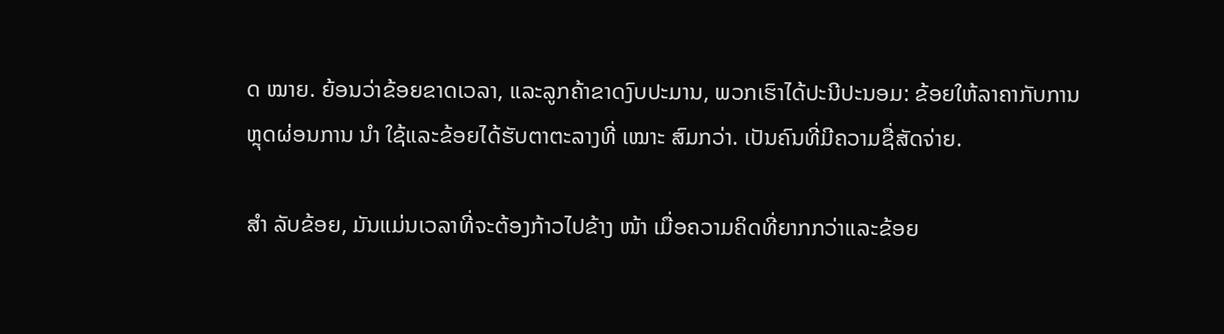ດ ໝາຍ. ຍ້ອນວ່າຂ້ອຍຂາດເວລາ, ແລະລູກຄ້າຂາດງົບປະມານ, ພວກເຮົາໄດ້ປະນີປະນອມ: ຂ້ອຍໃຫ້ລາຄາກັບການຫຼຸດຜ່ອນການ ນຳ ໃຊ້ແລະຂ້ອຍໄດ້ຮັບຕາຕະລາງທີ່ ເໝາະ ສົມກວ່າ. ເປັນຄົນທີ່ມີຄວາມຊື່ສັດຈ່າຍ.

ສຳ ລັບຂ້ອຍ, ມັນແມ່ນເວລາທີ່ຈະຕ້ອງກ້າວໄປຂ້າງ ໜ້າ ເມື່ອຄວາມຄິດທີ່ຍາກກວ່າແລະຂ້ອຍ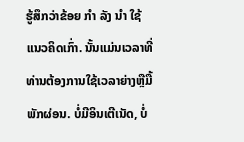ຮູ້ສຶກວ່າຂ້ອຍ ກຳ ລັງ ນຳ ໃຊ້ແນວຄິດເກົ່າ. ນັ້ນແມ່ນເວລາທີ່ທ່ານຕ້ອງການໃຊ້ເວລາຍ່າງຫຼືມື້ພັກຜ່ອນ. ບໍ່ມີອິນເຕີເນັດ, ບໍ່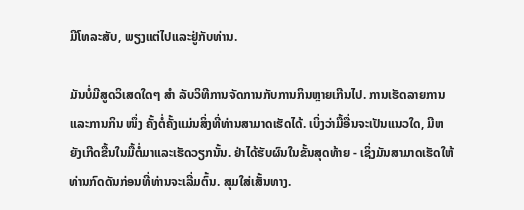ມີໂທລະສັບ, ພຽງແຕ່ໄປແລະຢູ່ກັບທ່ານ.

ມັນບໍ່ມີສູດວິເສດໃດໆ ສຳ ລັບວິທີການຈັດການກັບການກິນຫຼາຍເກີນໄປ. ການເຮັດລາຍການແລະການກິນ ໜຶ່ງ ຄັ້ງຕໍ່ຄັ້ງແມ່ນສິ່ງທີ່ທ່ານສາມາດເຮັດໄດ້. ເບິ່ງວ່າມື້ອື່ນຈະເປັນແນວໃດ, ມີຫຍັງເກີດຂື້ນໃນມື້ຕໍ່ມາແລະເຮັດວຽກນັ້ນ. ຢ່າໄດ້ຮັບຜົນໃນຂັ້ນສຸດທ້າຍ - ເຊິ່ງມັນສາມາດເຮັດໃຫ້ທ່ານກົດດັນກ່ອນທີ່ທ່ານຈະເລີ່ມຕົ້ນ. ສຸມໃສ່ເສັ້ນທາງ.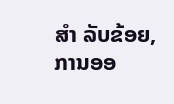ສຳ ລັບຂ້ອຍ, ການອອ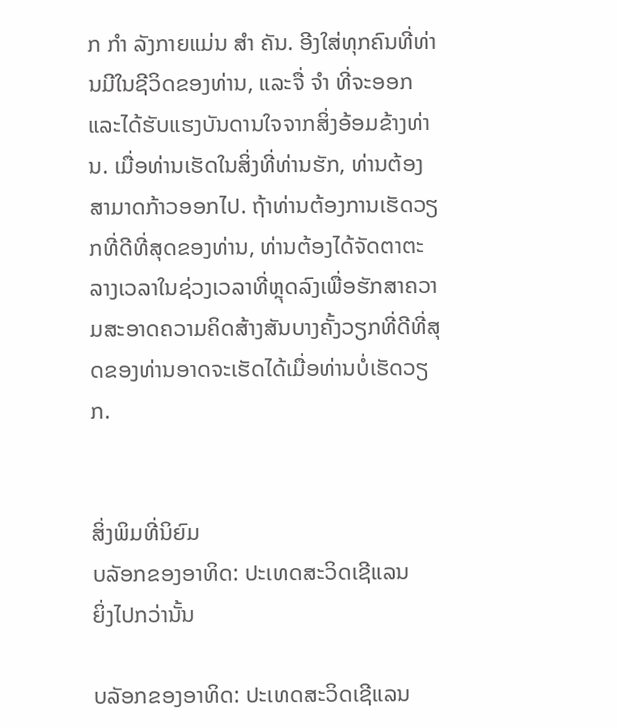ກ ກຳ ລັງກາຍແມ່ນ ສຳ ຄັນ. ອີງໃສ່ທຸກຄົນທີ່ທ່ານມີໃນຊີວິດຂອງທ່ານ, ແລະຈື່ ຈຳ ທີ່ຈະອອກແລະໄດ້ຮັບແຮງບັນດານໃຈຈາກສິ່ງອ້ອມຂ້າງທ່ານ. ເມື່ອທ່ານເຮັດໃນສິ່ງທີ່ທ່ານຮັກ, ທ່ານຕ້ອງສາມາດກ້າວອອກໄປ. ຖ້າທ່ານຕ້ອງການເຮັດວຽກທີ່ດີທີ່ສຸດຂອງທ່ານ, ທ່ານຕ້ອງໄດ້ຈັດຕາຕະລາງເວລາໃນຊ່ວງເວລາທີ່ຫຼຸດລົງເພື່ອຮັກສາຄວາມສະອາດຄວາມຄິດສ້າງສັນບາງຄັ້ງວຽກທີ່ດີທີ່ສຸດຂອງທ່ານອາດຈະເຮັດໄດ້ເມື່ອທ່ານບໍ່ເຮັດວຽກ.


ສິ່ງພິມທີ່ນິຍົມ
ບລັອກຂອງອາທິດ: ປະເທດສະວິດເຊີແລນ
ຍິ່ງໄປກວ່ານັ້ນ

ບລັອກຂອງອາທິດ: ປະເທດສະວິດເຊີແລນ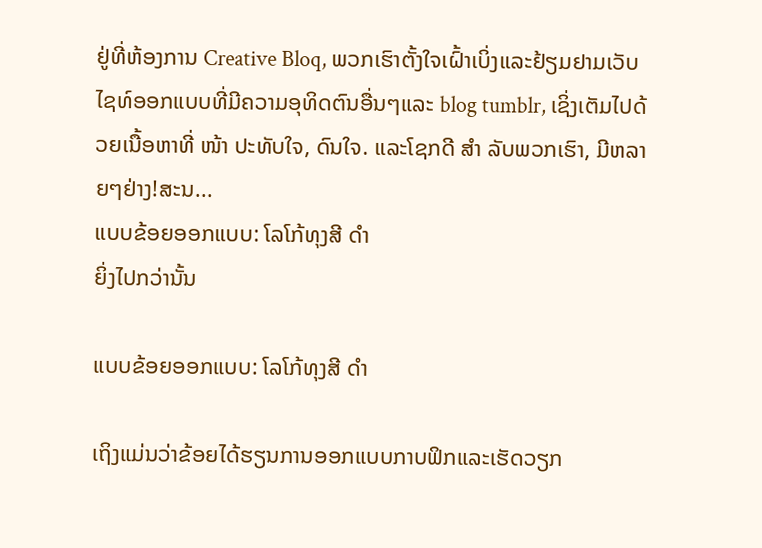ຢູ່ທີ່ຫ້ອງການ Creative Bloq, ພວກເຮົາຕັ້ງໃຈເຝົ້າເບິ່ງແລະຢ້ຽມຢາມເວັບໄຊທ໌ອອກແບບທີ່ມີຄວາມອຸທິດຕົນອື່ນໆແລະ blog tumblr, ເຊິ່ງເຕັມໄປດ້ວຍເນື້ອຫາທີ່ ໜ້າ ປະທັບໃຈ, ດົນໃຈ. ແລະໂຊກດີ ສຳ ລັບພວກເຮົາ, ມີຫລາຍໆຢ່າງ!ສະນ...
ແບບຂ້ອຍອອກແບບ: ໂລໂກ້ທຸງສີ ດຳ
ຍິ່ງໄປກວ່ານັ້ນ

ແບບຂ້ອຍອອກແບບ: ໂລໂກ້ທຸງສີ ດຳ

ເຖິງແມ່ນວ່າຂ້ອຍໄດ້ຮຽນການອອກແບບກາບຟິກແລະເຮັດວຽກ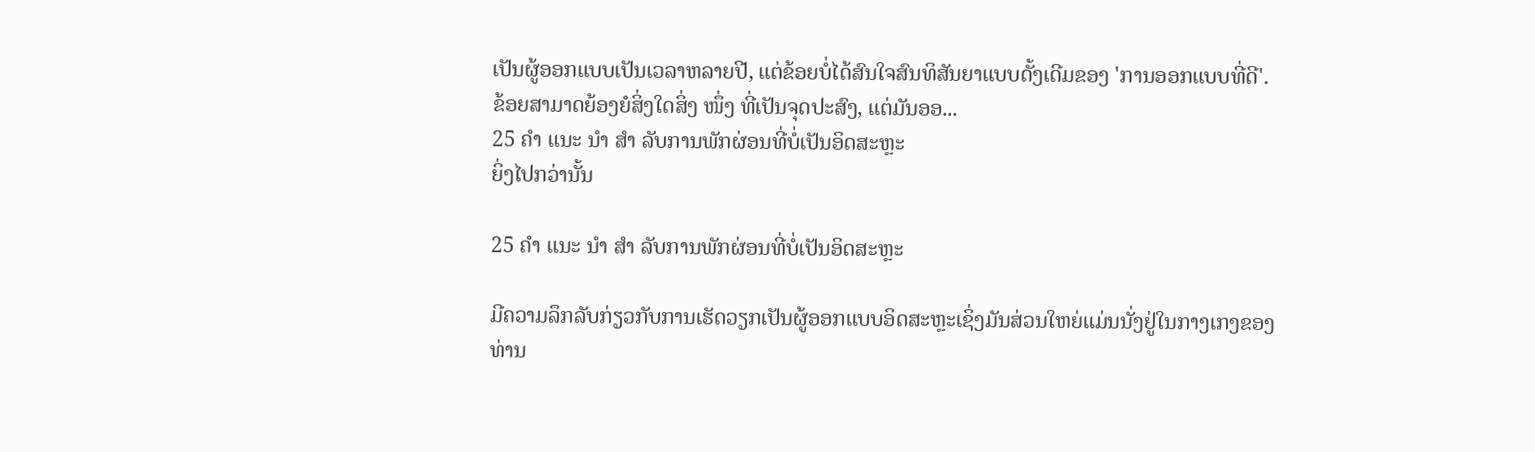ເປັນຜູ້ອອກແບບເປັນເວລາຫລາຍປີ, ແຕ່ຂ້ອຍບໍ່ໄດ້ສົນໃຈສົນທິສັນຍາແບບດັ້ງເດີມຂອງ 'ການອອກແບບທີ່ດີ'. ຂ້ອຍສາມາດຍ້ອງຍໍສິ່ງໃດສິ່ງ ໜຶ່ງ ທີ່ເປັນຈຸດປະສົງ, ແຕ່ມັນອອ...
25 ຄຳ ແນະ ນຳ ສຳ ລັບການພັກຜ່ອນທີ່ບໍ່ເປັນອິດສະຫຼະ
ຍິ່ງໄປກວ່ານັ້ນ

25 ຄຳ ແນະ ນຳ ສຳ ລັບການພັກຜ່ອນທີ່ບໍ່ເປັນອິດສະຫຼະ

ມີຄວາມລຶກລັບກ່ຽວກັບການເຮັດວຽກເປັນຜູ້ອອກແບບອິດສະຫຼະເຊິ່ງມັນສ່ວນໃຫຍ່ແມ່ນນັ່ງຢູ່ໃນກາງເກງຂອງທ່ານ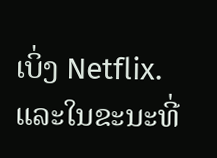ເບິ່ງ Netflix.ແລະໃນຂະນະທີ່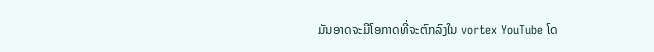ມັນອາດຈະມີໂອກາດທີ່ຈະຕົກລົງໃນ vortex YouTube ໂດ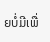ຍບໍ່ມີເພື່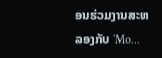ອນຮ່ວມງານສະຫລອງກັບ 'Mo...